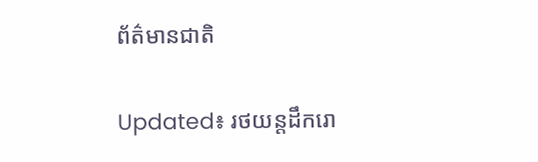ព័ត៌មានជាតិ

Updated៖ រថយន្តដឹករោ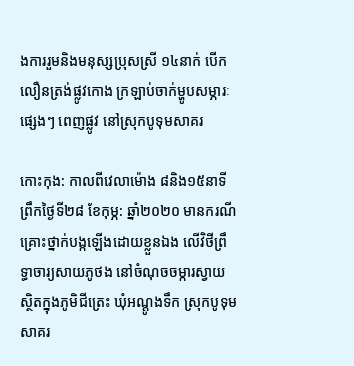ងការរួមនិងមនុស្សប្រុសស្រី ១៤នាក់ បើកលឿនត្រង់ផ្លូវកោង ក្រឡាប់ចាក់ម្ហូបសម្ភារៈផ្សេងៗ ពេញផ្លូវ នៅស្រុកបូទុមសាគរ

កោះកុង: កាលពីវេលាម៉ោង ៨និង១៥នាទីព្រឹកថ្ងៃទី២៨ ខែកុម្ភ: ឆ្នាំ២០២០ មានករណីគ្រោះថ្នាក់បង្កឡើងដោយខ្លួនឯង លើវិថីព្រឹទ្ធាចារ្យសាយភូថង នៅចំណុចចម្ការស្វាយ ស្ថិតក្នុងភូមិជីត្រេះ ឃុំអណ្តូងទឹក ស្រុកបូទុមសាគរ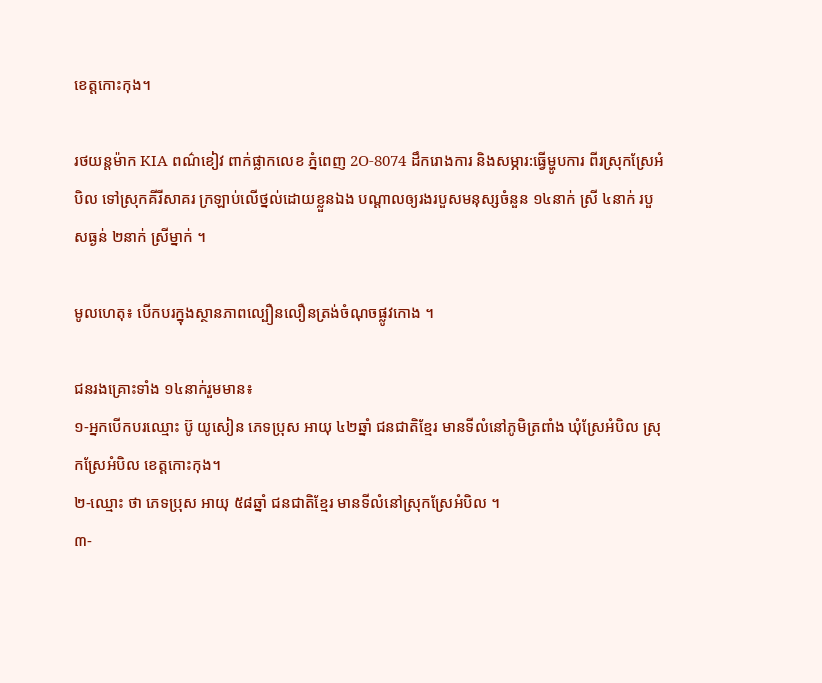ខេត្តកោះកុង។

រថយន្តម៉ាក KIA ពណ៌ខៀវ ពាក់ផ្លាកលេខ ភ្នំពេញ 2O-8074 ដឹករោងការ និងសម្ភារ:ធ្វើម្ហូបការ ពីរស្រុកស្រែអំបិល ទៅស្រុកគីរីសាគរ ក្រឡាប់លើថ្នល់ដោយខ្លួនឯង បណ្តាលឲ្យរងរបួសមនុស្សចំនួន ១៤នាក់ ស្រី ៤នាក់ របួសធ្ងន់ ២នាក់ ស្រីម្នាក់ ។

មូលហេតុ៖ បើកបរក្នុងស្ថានភាពល្បឿនលឿនត្រង់ចំណុចផ្លូវកោង ។

ជនរងគ្រោះទាំង ១៤នាក់រួមមាន៖
១-អ្នកបើកបរឈ្មោះ ប៊ូ យូសៀន ភេទប្រុស អាយុ ៤២ឆ្នាំ ជនជាតិខ្មែរ មានទីលំនៅភូមិត្រពាំង ឃុំស្រែអំបិល ស្រុកស្រែអំបិល ខេត្តកោះកុង។
២-ឈ្មោះ ថា ភេទប្រុស អាយុ ៥៨ឆ្នាំ ជនជាតិខ្មែរ មានទីលំនៅស្រុកស្រែអំបិល ។
៣-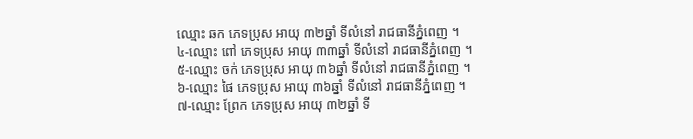ឈ្មោះ ឆក ភេទប្រុស អាយុ ៣២ឆ្នាំ ទីលំនៅ រាជធានីភ្នំពេញ ។
៤-ឈ្មោះ ពៅ ភេទប្រុស អាយុ ៣៣ឆ្នាំ ទីលំនៅ រាជធានីភ្នំពេញ ។
៥-ឈ្មោះ ចក់ ភេទប្រុស អាយុ ៣៦ឆ្នាំ ទីលំនៅ រាជធានីភ្នំពេញ ។
៦-ឈ្មោះ ផៃ ភេទប្រុស អាយុ ៣៦ឆ្នាំ ទីលំនៅ រាជធានីភ្នំពេញ ។
៧-ឈ្មោះ ព្រែក ភេទប្រុស អាយុ ៣២ឆ្នាំ ទី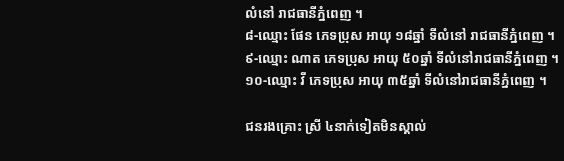លំនៅ រាជធានីភ្នំពេញ ។
៨-ឈ្មោះ ផែន ភេទប្រុស អាយុ ១៨ឆ្នាំ ទីលំនៅ រាជធានីភ្នំពេញ ។
៩-ឈ្មោះ ណាត ភេទប្រុស អាយុ ៥០ឆ្នាំ ទីលំនៅរាជធានីភ្នំពេញ ។
១០-ឈ្មោះ វី ភេទប្រុស អាយុ ៣៥ឆ្នាំ ទីលំនៅរាជធានីភ្នំពេញ ។

ជនរងគ្រោះ ស្រី ៤នាក់ទៀតមិនស្គាល់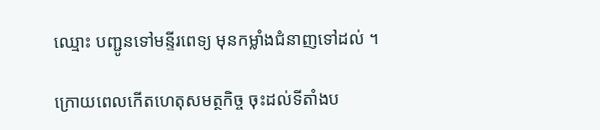ឈ្មោះ បញ្ជូនទៅមន្ទីរពេទ្យ មុនកម្លាំងជំនាញទៅដល់ ។

ក្រោយពេលកើតហេតុសមត្ថកិច្ច ចុះដល់ទីតាំងប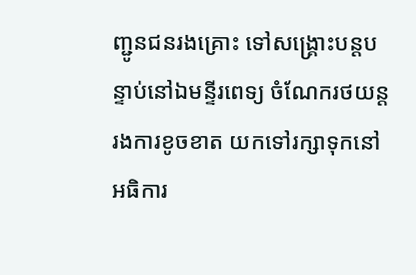ញ្ជូនជនរងគ្រោះ ទៅសង្គ្រោះបន្តបន្ទាប់នៅឯមន្ទីរពេទ្យ ចំណែករថយន្តរងការខូចខាត យកទៅរក្សាទុកនៅអធិការ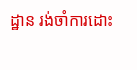ដ្ឋាន រង់ចាំការដោះ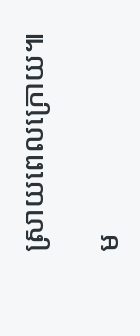ស្រាយពេលក្រោយ៕

ម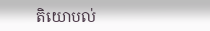តិយោបល់